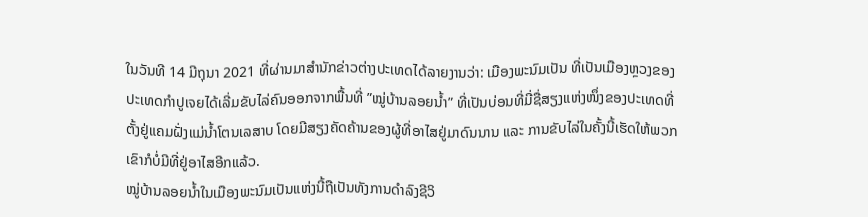ໃນວັນທີ 14 ມີຖຸນາ 2021 ທີ່ຜ່ານມາສໍານັກຂ່າວຕ່າງປະເທດໄດ້ລາຍງານວ່າ: ເມືອງພະນົມເປັນ ທີ່ເປັນເມືອງຫຼວງຂອງປະເທດກໍາປູເຈຍໄດ້ເລີ່ມຂັບໄລ່ຄົນອອກຈາກພື້ນທີ່ ”ໝູ່ບ້ານລອຍນໍ້າ” ທີ່ເປັນບ່ອນທີ່ມີ່ຊື່ສຽງແຫ່ງໜຶ່ງຂອງປະເທດທີ່ຕັ້ງຢູ່ແຄມຝັ່ງແມ່ນໍ້າໂຕນເລສາບ ໂດຍມີສຽງຄັດຄ້ານຂອງຜູ້ທີ່ອາໄສຢູ່ມາດົນນານ ແລະ ການຂັບໄລ່ໃນຄັ້ງນີ້ເຮັດໃຫ້ພວກເຂົາກໍບໍ່ມີທີ່ຢູ່ອາໄສອີກແລ້ວ.
ໝູ່ບ້ານລອຍນໍ້າໃນເມືອງພະນົມເປັນແຫ່ງນີ້ຖືເປັນທັງການດໍາລົງຊີວິ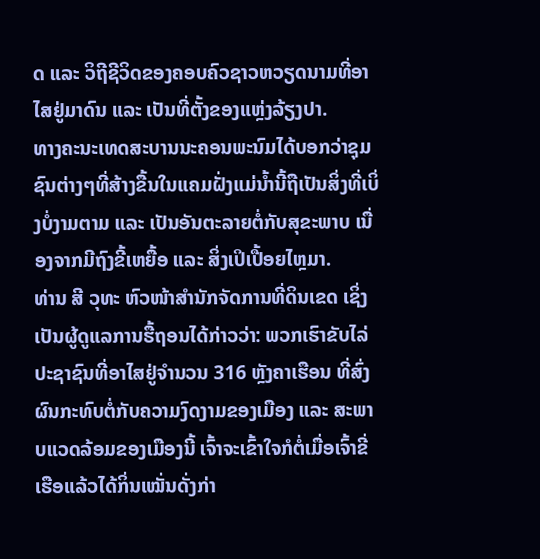ດ ແລະ ວິຖີຊີວິດຂອງຄອບຄົວຊາວຫວຽດນາມທີ່ອາໄສຢູ່ມາດົນ ແລະ ເປັນທີ່ຕັ້ງຂອງແຫຼ່ງລ້ຽງປາ.
ທາງຄະນະເທດສະບານນະຄອນພະນົມໄດ້ບອກວ່າຊຸມຊົນຕ່າງໆທີ່ສ້າງຂື້ນໃນແຄມຝັ່ງແມ່ນໍ້ານີ້ຖືເປັນສິ່ງທີ່ເບິ່ງບໍ່ງາມຕາມ ແລະ ເປັນອັນຕະລາຍຕໍ່ກັບສຸຂະພາບ ເນື່ອງຈາກມີຖົງຂີ້ເຫຍື້ອ ແລະ ສິ່ງເປິເປື້ອຍໄຫຼມາ.
ທ່ານ ສີ ວຸທະ ຫົວໜ້າສໍານັກຈັດການທີ່ດິນເຂດ ເຊິ່ງເປັນຜູ້ດູແລການຮື້ຖອນໄດ້ກ່າວວ່າ: ພວກເຮົາຂັບໄລ່ປະຊາຊົນທີ່ອາໄສຢູ່ຈໍານວນ 316 ຫຼັງຄາເຮືອນ ທີ່ສົ່ງຜົນກະທົບຕໍ່ກັບຄວາມງົດງາມຂອງເມືອງ ແລະ ສະພາບແວດລ້ອມຂອງເມືອງນີ້ ເຈົ້າຈະເຂົ້າໃຈກໍຕໍ່ເມື່ອເຈົ້າຂີ່ເຮືອແລ້ວໄດ້ກິ່ນເໝັ່ນດັ່ງກ່າ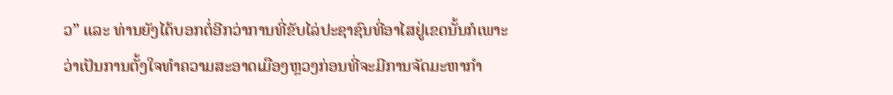ວ” ແລະ ທ່ານຍັງໄດ້ບອກຕໍ່ອີກວ່າການທີ່ຂັບໄລ່ປະຊາຊົນທີ່ອາໄສຢູ່ເຂດນັ້ນກໍເພາະວ່າເປັນການຕັ້ງໃຈທໍາຄວາມສະອາດເມືອງຫຼວງກ່ອນທີ່ຈະມີການຈັດມະຫາກໍາ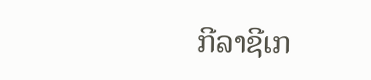ກີລາຊີເກ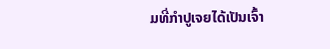ມທີ່ກໍາປູເຈຍໄດ້ເປັນເຈົ້າ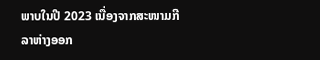ພາບໃນປີ 2023 ເນື່ອງຈາກສະໜາມກີລາຫ່າງອອກ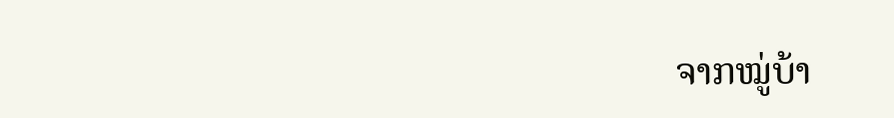ຈາກໝູ່ບ້າ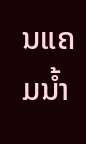ນແຄມນໍ້າ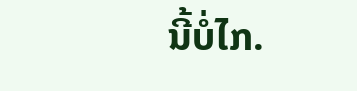ນີ້ບໍ່ໄກ.